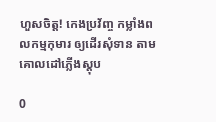ហួសចិត្ត! កេងប្រវ័ញ្ច កម្លាំងពលកម្មកុមារ ឲ្យដេីរសុំទាន តាមគោលដៅភ្លេីងស្តុប

0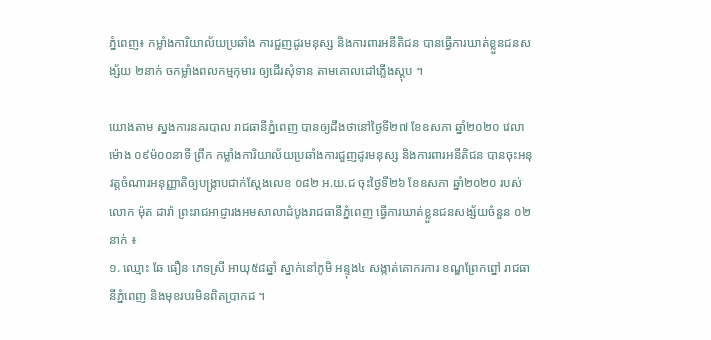ភ្នំពេញ៖ កម្លាំងការិយាល័យប្រឆាំង ការជួញដូរមនុស្ស និងការពារអនីតិជន បានធ្វើការឃាត់ខ្លួនជនសង្ស័យ ២នាក់ ចកម្លាំងពលកម្មកុមារ ឲ្យដេីរសុំទាន តាមគោលដៅភ្លេីងស្តុប ។

យោងតាម ស្នងការនគរបាល រាជធានីភ្នំពេញ បានឲ្យដឹងថានៅថ្ងៃទី២៧ ខែឧសភា ឆ្នាំ២០២០ វេលាម៉ោង ០៩ម៉០០នាទី ព្រឹក កម្លាំងការិយាល័យប្រឆាំងការជួញដូរមនុស្ស និងការពារអនីតិជន បានចុះអនុវត្តចំណារអនុញ្ញាតិឲ្យបង្ក្រាបជាក់ស្តែងលេខ ០៨២ អ.យ.ជ ចុះថ្ងៃទី២៦ ខែឧសភា ឆ្នាំ២០២០ របស់លោក ម៉ុត ដារ៉ា ព្រះរាជអាជ្ញារងអមសាលាដំបូងរាជធានីភ្នំពេញ ធ្វើការឃាត់ខ្លួនជនសង្ស័យចំនួន ០២នាក់ ៖
១. ឈ្មោះ ឆែ ធឿន ភេទស្រី អាយុ៥៨ឆ្នាំ ស្នាក់នៅភូមិ អន្ទុង៤ សង្កាត់គោករការ ខណ្ឌព្រែកព្នៅ រាជធានីភ្នំពេញ និងមុខរបរមិនពិតប្រាកដ ។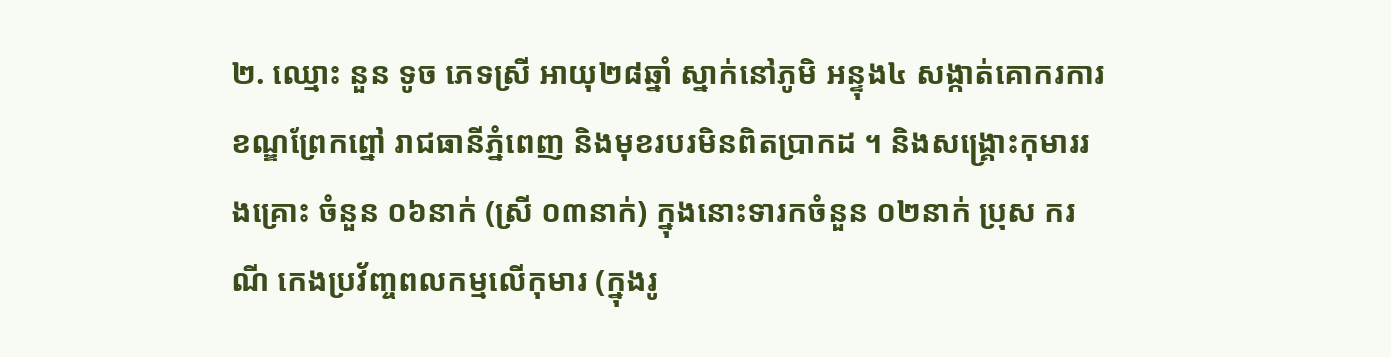២. ឈ្មោះ នួន ទូច ភេទស្រី អាយុ២៨ឆ្នាំ ស្នាក់នៅភូមិ អន្ទុង៤ សង្កាត់គោករការ ខណ្ឌព្រែកព្នៅ រាជធានីភ្នំពេញ និងមុខរបរមិនពិតប្រាកដ ។ និងសង្គ្រោះកុមាររងគ្រោះ ចំនួន ០៦នាក់ (ស្រី ០៣នាក់) ក្នុងនោះទារកចំនួន ០២នាក់ ប្រុស ករណី កេងប្រវ័ញ្ចពលកម្មលើកុមារ (ក្នុងរូ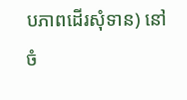បភាពដើរសុំទាន) នៅចំ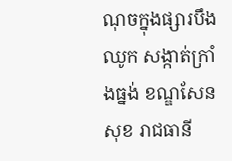ណុចក្នុងផ្សារបឹងឈូក សង្កាត់ក្រាំងធ្នង់ ខណ្ឌសែនសុខ រាជធានី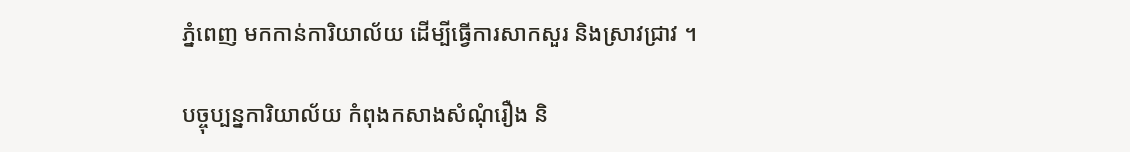ភ្នំពេញ មកកាន់ការិយាល័យ ដើម្បីធ្វើការសាកសួរ និងស្រាវជ្រាវ ។

បច្ចុប្បន្នការិយាល័យ កំពុងកសាងសំណុំរឿង និ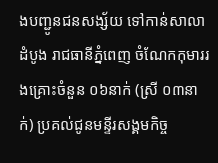ងបញ្ជូនជនសង្ស័យ ទៅកាន់សាលាដំបូង រាជធានីភ្នំពេញ ចំណែកកុមាររងគ្រោះចំនួន ០៦នាក់ (ស្រី ០៣នាក់) ប្រគល់ជូនមន្ទីរសង្គមកិច្ច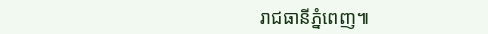រាជធានីភ្នំពេញ៕